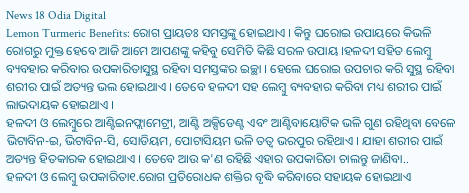News 18 Odia Digital
Lemon Turmeric Benefits: ରୋଗ ପ୍ରାୟତଃ ସମସ୍ତଙ୍କୁ ହୋଇଥାଏ । କିନ୍ତୁ ଘରୋଇ ଉପାୟରେ କିଭଳି ରୋଗରୁ ମୁକ୍ତ ହେବେ ଆଜି ଆମେ ଆପଣଙ୍କୁ କହିବୁ ସେମିତି କିଛି ସରଳ ଉପାୟ ।ହଳଦୀ ସହିତ ଲେମ୍ବୁ ବ୍ୟବହାର କରିବାର ଉପକାରିତାସୁସ୍ଥ ରହିବା ସମସ୍ତଙ୍କର ଇଚ୍ଛା । ହେଲେ ଘରୋଇ ଉପଚାର କରି ସୁସ୍ଥ ରହିବା ଶରୀର ପାଇଁ ଅତ୍ୟନ୍ତ ଭଲ ହୋଇଥାଏ । ତେବେ ହଳଦୀ ସହ ଲେମ୍ବୁ ବ୍ୟବହାର କରିବା ମଧ୍ୟ ଶରୀର ପାଇଁ ଲାଭଦାୟକ ହୋଇଥାଏ ।
ହଳଦୀ ଓ ଲେମ୍ବୁରେ ଆଣ୍ଟିଇନଫ୍ଲାମେଟ୍ରୀ, ଆଣ୍ଟି ଅକ୍ସିଡେଣ୍ଟ ଏବଂ ଆଣ୍ଟିବାୟୋଟିକ ଭଳି ଗୁଣ ରହିଥିବା ବେଳେ ଭିଟାବିନ-ଇ, ଭିଟାବିନ-ସି, ସୋଡିୟମ, ପୋଟାସିୟମ ଭଳି ତତ୍ୱ ଭରପୁର ରହିଥାଏ । ଯାହା ଶରୀର ପାଇଁ ଅତ୍ୟନ୍ତ ହିତକାରକ ହୋଇଥାଏ । ତେବେ ଆଉ କ'ଣ ରହିଛି ଏହାର ଉପକାରିତା ଚାଲନ୍ତୁ ଜାଣିବା..
ହଳଦୀ ଓ ଲେମ୍ବୁ ଉପକାରିତା୧.ରୋଗ ପ୍ରତିରୋଧକ ଶକ୍ତିର ବୃଦ୍ଧି କରିବାରେ ସହାୟକ ହୋଇଥାଏ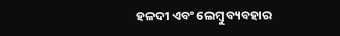ହଳଦୀ ଏବଂ ଲେମ୍ବୁ ବ୍ୟବହାର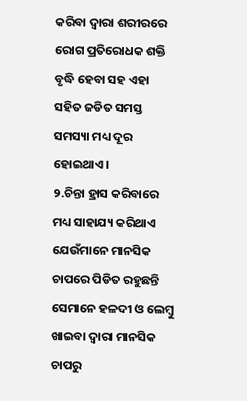କରିବା ଦ୍ୱାରା ଶରୀରରେ ରୋଗ ପ୍ରତିରୋଧକ ଶକ୍ତି ବୃଦ୍ଧି ହେବା ସହ ଏହା ସହିତ ଜଡିତ ସମସ୍ତ ସମସ୍ୟା ମଧ୍ୟ ଦୂର ହୋଇଥାଏ ।
୨.ଚିନ୍ତା ହ୍ରାସ କରିବାରେ ମଧ୍ୟ ସାହାଯ୍ୟ କରିଥାଏ
ଯେଉଁମାନେ ମାନସିକ ଚାପରେ ପିଡିତ ରହୁଛନ୍ତି ସେମାନେ ହଳଦୀ ଓ ଲେମ୍ବୁ ଖାଇବା ଦ୍ୱାରା ମାନସିକ ଚାପରୁ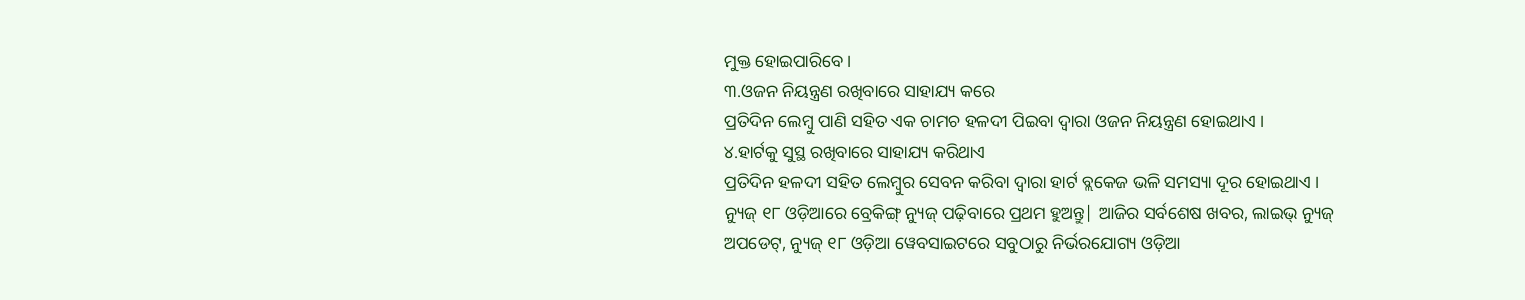ମୁକ୍ତ ହୋଇପାରିବେ ।
୩.ଓଜନ ନିୟନ୍ତ୍ରଣ ରଖିବାରେ ସାହାଯ୍ୟ କରେ
ପ୍ରତିଦିନ ଲେମ୍ବୁ ପାଣି ସହିତ ଏକ ଚାମଚ ହଳଦୀ ପିଇବା ଦ୍ୱାରା ଓଜନ ନିୟନ୍ତ୍ରଣ ହୋଇଥାଏ ।
୪.ହାର୍ଟକୁ ସୁସ୍ଥ ରଖିବାରେ ସାହାଯ୍ୟ କରିଥାଏ
ପ୍ରତିଦିନ ହଳଦୀ ସହିତ ଲେମ୍ବୁର ସେବନ କରିବା ଦ୍ୱାରା ହାର୍ଟ ବ୍ଲକେଜ ଭଳି ସମସ୍ୟା ଦୂର ହୋଇଥାଏ ।
ନ୍ୟୁଜ୍ ୧୮ ଓଡ଼ିଆରେ ବ୍ରେକିଙ୍ଗ୍ ନ୍ୟୁଜ୍ ପଢ଼ିବାରେ ପ୍ରଥମ ହୁଅନ୍ତୁ| ଆଜିର ସର୍ବଶେଷ ଖବର, ଲାଇଭ୍ ନ୍ୟୁଜ୍ ଅପଡେଟ୍, ନ୍ୟୁଜ୍ ୧୮ ଓଡ଼ିଆ ୱେବସାଇଟରେ ସବୁଠାରୁ ନିର୍ଭରଯୋଗ୍ୟ ଓଡ଼ିଆ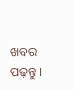ଖବର ପଢ଼ନ୍ତୁ ।